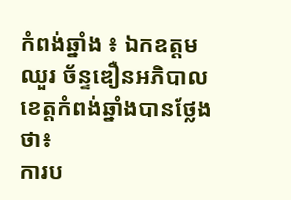កំពង់ឆ្នាំង ៖ ឯកឧត្តម ឈួរ ច័ន្ទឌឿនអភិបាលខេត្តកំពង់ឆ្នាំងបានថ្លែងថា៖
ការប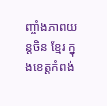ញ្ចាំងភាពយន្តចិន ខែ្មរ ក្នុងខេត្តកំពង់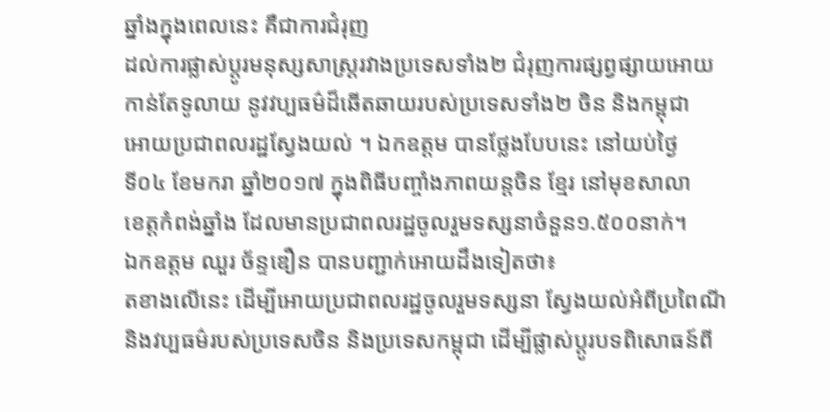ឆ្នាំងក្នុងពេលនេះ គឺជាការជំរុញ
ដល់ការផ្លាស់ប្តូរមនុស្សសាស្ត្ររវាងប្រទេសទាំង២ ជំរុញការផ្សព្វផ្សាយអោយ
កាន់តែទូលាយ នូវវប្បធម៌ដ៏ឆើតឆាយរបស់ប្រទេសទាំង២ ចិន និងកម្ពុជា
អោយប្រជាពលរដ្ឋស្វែងយល់ ។ ឯកឧត្តម បានថ្លែងបែបនេះ នៅយប់ថ្ងៃ
ទី០៤ ខែមករា ឆ្នាំ២០១៧ ក្នុងពិធីបញ្ចាំងភាពយន្តចិន ខ្មែរ នៅមុខសាលា
ខេត្តកំពង់ឆ្នាំង ដែលមានប្រជាពលរដ្ឋចូលរួមទស្សនាចំនួន១.៥០០នាក់។
ឯកឧត្តម ឈួរ ច័ន្ទឌឿន បានបញ្ជាក់អោយដឹងទៀតថា៖
តខាងលើនេះ ដើម្បីអោយប្រជាពលរដ្ឋចូលរួមទស្សនា ស្វែងយល់អំពីប្រពៃណី
និងវប្បធម៌របស់ប្រទេសចិន និងប្រទេសកម្ពុជា ដើម្បីផ្លាស់ប្តូរបទពិសោធន៍ពី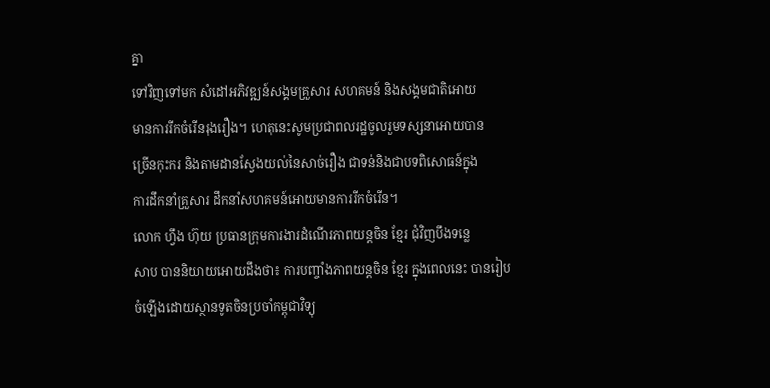គ្នា
ទៅវិញទៅមក សំដៅអភិវឌ្ឍន៍សង្គមគ្រួសារ សហគមន៍ និងសង្គមជាតិអោយ
មានការរីកចំរើនរុងរឿង។ ហេតុនេះសូមប្រជាពលរដ្ឋចូលរួមទស្សនាអោយបាន
ច្រើនកុះករ និងតាមដានស្វែងយល់នៃសាច់រឿង ជាទន់និងជាបទពិសោធន៍ក្នុង
ការដឹកនាំគ្រួសារ ដឹកនាំសហគមន៍អោយមានការរីកចំរើន។
លោក ហ្វឹង ហ៊ុយ ប្រធានក្រុមការងារដំណើរភាពយន្តចិន ខ្មែរ ជុំវិញបឹងទន្លេ
សាប បាននិយាយអោយដឹងថា៖ ការបញ្ចាំងភាពយន្តចិន ខ្មែរ ក្នុងពេលនេះ បានរៀបចំឡើងដោយស្ថានទូតចិនប្រចាំកម្ពុជាវិទ្យុ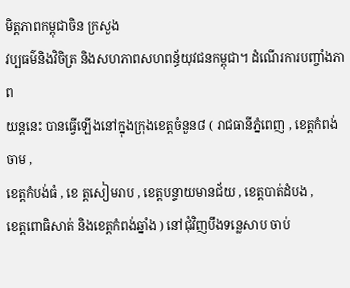មិត្តភាពកម្ពុជាចិន ក្រសួង
វប្បធម៌និងវិចិត្រ និងសហភាពសហពន្ធ័យុវជនកម្ពុជា។ ដំណើរការបញ្ចាំងភាព
យន្តនេះ បានធ្វើឡើងនៅក្នុងក្រុងខេត្តចំនួន៨ ( រាជធានីភ្នំពេញ , ខេត្តកំពង់ចាម ,
ខេត្តកំបង់ធំ , ខេ ត្តសៀមរាប , ខេត្តបន្ទាយមានជ័យ , ខេត្តបាត់ដំបង ,
ខេត្តពោធិសាត់ និងខេត្តកំពង់ឆ្នាំង ) នៅជុំវិញបឹងទន្លេសាប ចាប់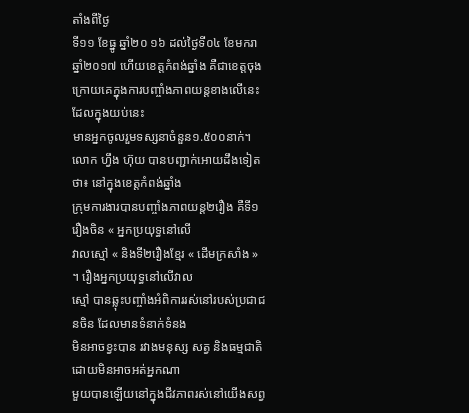តាំងពីថ្ងៃ
ទី១១ ខែធ្នូ ឆ្នាំ២០ ១៦ ដល់ថ្ងៃទី០៤ ខែមករា ឆ្នាំ២០១៧ ហើយខេត្តកំពង់ឆ្នាំង គឺជាខេត្តចុងក្រោយគេក្នុងការបញ្ចាំងភាពយន្តខាងលើនេះ ដែលក្នុងយប់នេះ
មានអ្នកចូលរួមទស្សនាចំនួន១.៥០០នាក់។
លោក ហ្វឹង ហ៊ុយ បានបញ្ជាក់អោយដឹងទៀតថា៖ នៅក្នុងខេត្តកំពង់ឆ្នាំង
ក្រុមការងារបានបញ្ចាំងភាពយន្ត២រឿង គឺទី១រឿងចិន « អ្នកប្រយុទ្ធនៅលើ
វាលស្មៅ « និងទី២រឿងខ្មែរ « ដើមក្រសាំង » ។ រឿងអ្នកប្រយុទ្ធនៅលើវាល
ស្មៅ បានឆ្លុះបញ្ចាំងអំពិការរស់នៅរបស់ប្រជាជនចិន ដែលមានទំនាក់ទំនង
មិនអាចខ្វះបាន រវាងមនុស្ស សត្វ និងធម្មជាតិ ដោយមិនអាចអត់អ្នកណា
មួយបានឡើយនៅក្នុងជីវភាពរស់នៅយើងសព្វ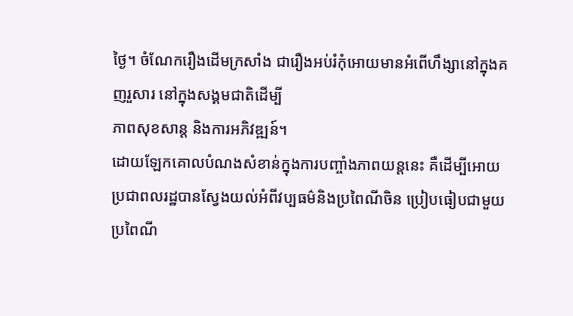ថ្ងៃ។ ចំណែករឿងដើមក្រសាំង ជារឿងអប់រំកុំអោយមានអំពើហឹង្សានៅក្នុងគញរួសារ នៅក្នុងសង្គមជាតិដើម្បី
ភាពសុខសាន្ត និងការអភិវឌ្ឍន៍។
ដោយឡែកគោលបំណងសំខាន់ក្នុងការបញ្ចាំងភាពយន្តនេះ គឺដើម្បីអោយ
ប្រជាពលរដ្ឋបានស្វែងយល់អំពីវប្បធម៌និងប្រពៃណីចិន ប្រៀបធៀបជាមួយ
ប្រពៃណី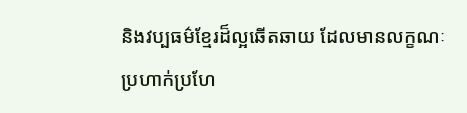និងវប្បធម៌ខ្មែរដ៏ល្អឆើតឆាយ ដែលមានលក្ខណៈប្រហាក់ប្រហែ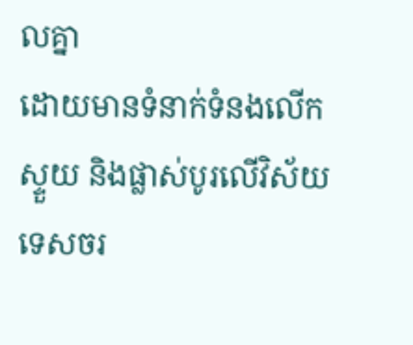លគ្នា
ដោយមានទំនាក់ទំនងលើកស្ទួយ និងផ្លាស់បូរលើវិស័យទេសចរ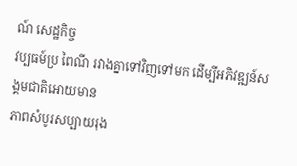ណ៍ សេដ្ឋកិច្ច
វប្បធម៍ប្រ ពៃណី រវាងគ្នាទៅវិញទៅមក ដើម្បីអភិវឌ្ឍន៍សង្គមជាតិអោយមាន
ភាពសំបូរសប្បាយរុង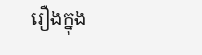រឿងក្នុង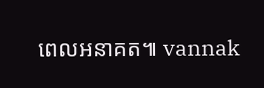ពេលអនាគត៕ vannak